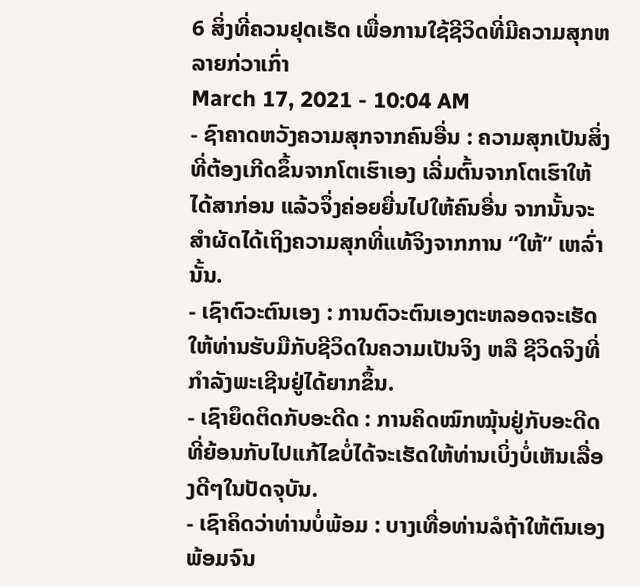6 ສິ່ງທີ່ຄວນຢຸດເຮັດ ເພື່ອການໃຊ້ຊີວິດທີ່ມີຄວາມສຸກຫລາຍກ່ວາເກົ່າ
March 17, 2021 - 10:04 AM
- ຊົາຄາດຫວັງຄວາມສຸກຈາກຄົນອື່ນ : ຄວາມສຸກເປັນສິ່ງທີ່ຕ້ອງເກີດຂຶ້ນຈາກໂຕເຮົາເອງ ເລີ່ມຕົ້ນຈາກໂຕເຮົາໃຫ້ໄດ້ສາກ່ອນ ແລ້ວຈຶ່ງຄ່ອຍຍື່ນໄປໃຫ້ຄົນອື່ນ ຈາກນັ້ນຈະສຳຜັດໄດ້ເຖິງຄວາມສຸກທີ່ແທ້ຈິງຈາກການ “ໃຫ້” ເຫລົ່ານັ້ນ.
- ເຊົາຕົວະຕົນເອງ : ການຕົວະຕົນເອງຕະຫລອດຈະເຮັດໃຫ້ທ່ານຮັບມືກັບຊີວິດໃນຄວາມເປັນຈິງ ຫລື ຊີວິດຈິງທີ່ກຳລັງພະເຊີນຢູ່ໄດ້ຍາກຂຶ້ນ.
- ເຊົາຍຶດຕິດກັບອະດີດ : ການຄິດໝົກໝຸ້ນຢູ່ກັບອະດີດທີ່ຍ້ອນກັບໄປແກ້ໄຂບໍ່ໄດ້ຈະເຮັດໃຫ້ທ່ານເບິ່ງບໍ່ເຫັນເລື່ອງດີໆໃນປັດຈຸບັນ.
- ເຊົາຄິດວ່າທ່ານບໍ່ພ້ອມ : ບາງເທື່ອທ່ານລໍຖ້າໃຫ້ຕົນເອງພ້ອມຈົນ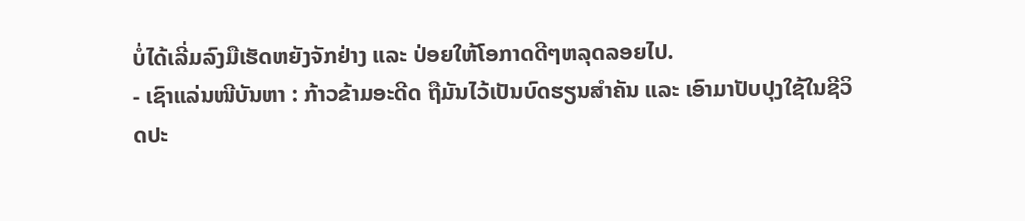ບໍ່ໄດ້ເລີ່ມລົງມືເຮັດຫຍັງຈັກຢ່າງ ແລະ ປ່ອຍໃຫ້ໂອກາດດີໆຫລຸດລອຍໄປ.
- ເຊົາແລ່ນໜີບັນຫາ : ກ້າວຂ້າມອະດີດ ຖືມັນໄວ້ເປັນບົດຮຽນສຳຄັນ ແລະ ເອົາມາປັບປຸງໃຊ້ໃນຊີວິດປະ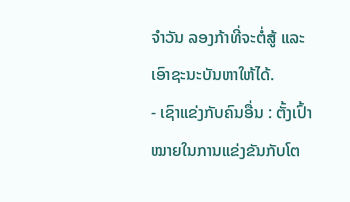ຈຳວັນ ລອງກ້າທີ່ຈະຕໍ່ສູ້ ແລະ ເອົາຊະນະບັນຫາໃຫ້ໄດ້.
- ເຊົາແຂ່ງກັບຄົນອື່ນ : ຕັ້ງເປົ້າໝາຍໃນການແຂ່ງຂັນກັບໂຕ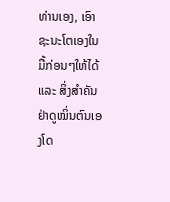ທ່ານເອງ, ເອົາຊະນະໂຕເອງໃນມື້ກ່ອນໆໃຫ້ໄດ້ ແລະ ສິ່ງສຳຄັນຢ່າດູໝິ່ນຕົນເອງໂດ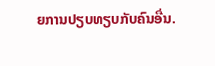ຍການປຽບທຽບກັບຄົນອື່ນ.